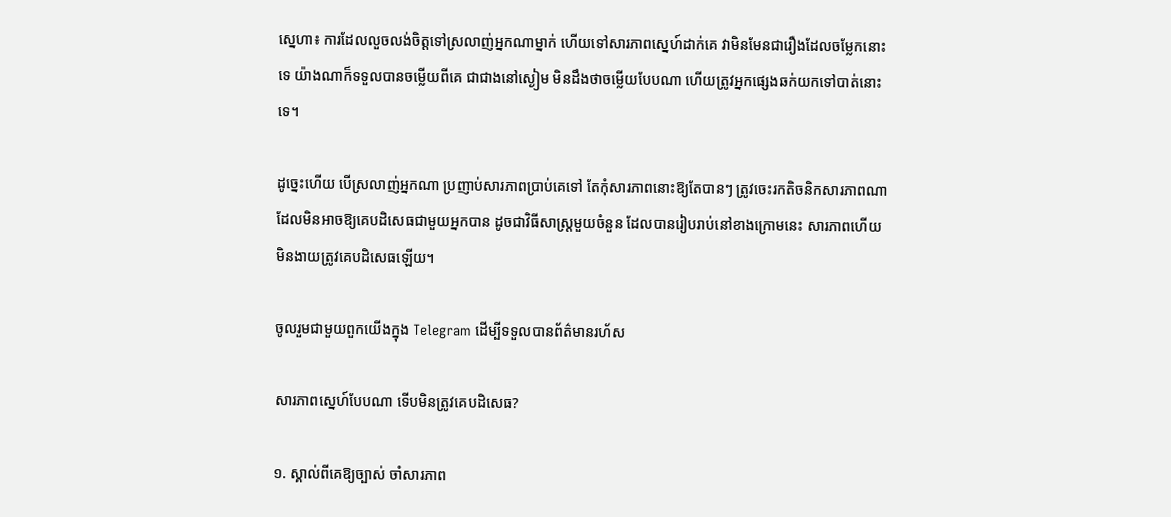ស្នេហា៖ ការដែលលួចលង់ចិត្តទៅស្រលាញ់អ្នកណាម្នាក់ ហើយទៅសារភាពស្នេហ៍ដាក់គេ វាមិនមែនជារឿងដែលចម្លែកនោះទេ យ៉ាងណាក៏ទទួលបានចម្លើយពីគេ ជាជាងនៅស្ងៀម មិនដឹងថាចម្លើយបែបណា ហើយត្រូវអ្នកផ្សេងឆក់យកទៅបាត់នោះទេ។

ដូច្នេះហើយ បើស្រលាញ់អ្នកណា ប្រញាប់សារភាពប្រាប់គេទៅ តែកុំសារភាពនោះឱ្យតែបានៗ ត្រូវចេះរកតិចនិកសារភាពណា ដែលមិនអាចឱ្យគេបដិសេធជាមួយអ្នកបាន ដូចជាវិធីសាស្រ្តមួយចំនួន ដែលបានរៀបរាប់នៅខាងក្រោមនេះ សារភាពហើយ មិនងាយត្រូវគេបដិសេធឡើយ។

ចូលរួមជាមួយពួកយើងក្នុង Telegram ដើម្បីទទួលបានព័ត៌មានរហ័ស

សារភាពស្នេហ៍បែបណា ទើបមិនត្រូវគេបដិសេធ?

១. ស្គាល់ពីគេឱ្យច្បាស់ ចាំសារភាព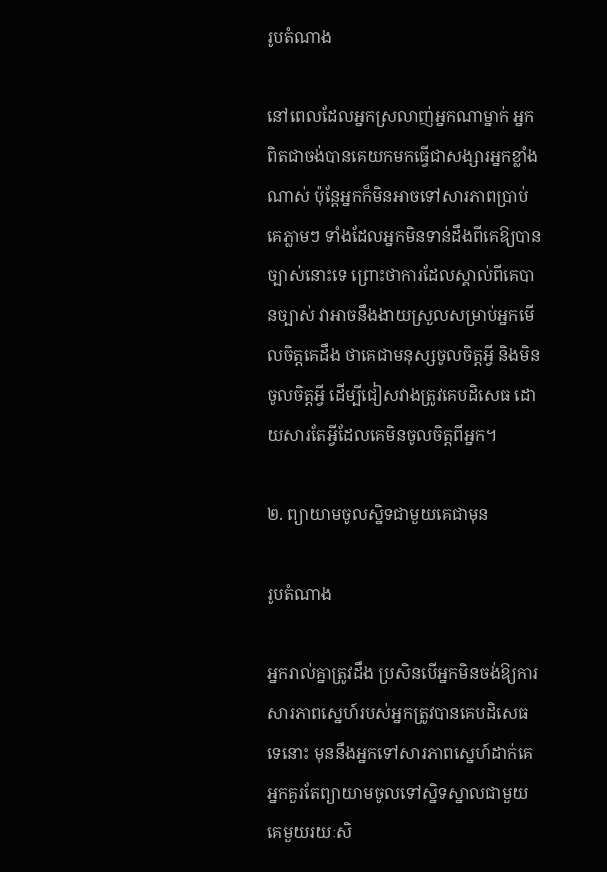រូបតំណាង

នៅពេលដែលអ្នកស្រលាញ់អ្នកណាម្នាក់ អ្នកពិតជាចង់បានគេយកមកធ្វើជាសង្សារអ្នកខ្លាំងណាស់ ប៉ុន្តែអ្នកក៏មិនអាចទៅសារភាពប្រាប់គេភ្លាមៗ ទាំងដែលអ្នកមិនទាន់ដឹងពីគេឱ្យបានច្បាស់នោះទេ ព្រោះថាការដែលស្គាល់ពីគេបានច្បាស់ វាអាចនឹងងាយស្រួលសម្រាប់អ្នកមើលចិត្តគេដឹង ថាគេជាមនុស្សចូលចិត្តអ្វី និងមិនចូលចិត្តអ្វី ដើម្បីជៀសវាងត្រូវគេបដិសេធ ដោយសារតែអ្វីដែលគេមិនចូលចិត្តពីអ្នក។

២. ព្យាយាមចូលស្និទជាមួយគេជាមុន

រូបតំណាង

អ្នករាល់គ្នាត្រូវដឹង ប្រសិនបើអ្នកមិនចង់ឱ្យការសារភាពស្នេហ៍របស់អ្នកត្រូវបានគេបដិសេធទេនោះ មុននឹងអ្នកទៅសារភាពស្នេហ៍ដាក់គេ អ្នកគួរតែព្យាយាមចូលទៅស្និទស្នាលជាមួយគេមួយរយៈសិ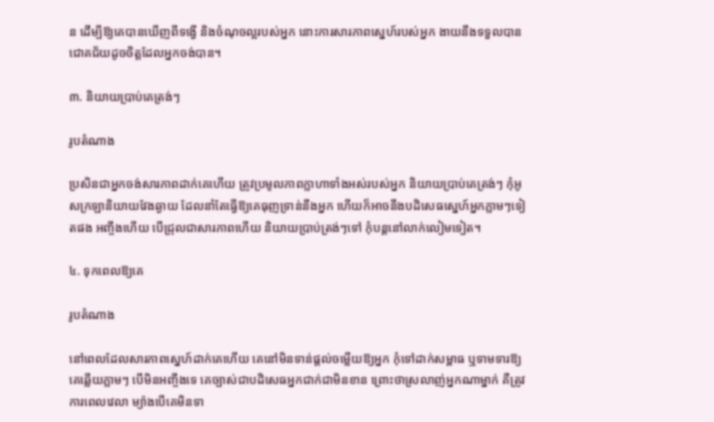ន ដើម្បីឱ្យគេបានឃើញពីទង្វើ និងចំណុចល្អរបស់អ្នក នោះការសារភាពស្នេហ៍របស់អ្នក ងាយនឹងទទួលបានជោគជ័យដូចចិត្តដែលអ្នកចង់បាន។

៣. និយាយប្រាប់គេត្រង់ៗ

រូបតំណាង

ប្រសិនជាអ្នកចង់សារភាពដាក់គេហើយ ត្រូវប្រមូលភាពក្លាហាទាំងអស់របស់អ្នក និយាយប្រាប់គេត្រង់ៗ កុំអូសក្រឡានិយាយវែងឆ្ងាយ ដែលនាំតែធ្វើឱ្យគេធុញទ្រាន់នឹងអ្នក ហើយក៏អាចនឹងបដិសេធស្នេហ៍អ្នកភ្លាមៗទៀតផង អញ្ចឹងហើយ បើជ្រុលជាសារភាពហើយ និយាយប្រាប់ត្រង់ៗទៅ កុំបន្តនៅលាក់លៀមទៀត។

៤. ទុកពេលឱ្យគេ

រូបតំណាង

នៅពេលដែលសារភាពស្នេហ៍ដាក់គេហើយ គេនៅមិនទាន់ផ្តល់ចម្លើយឱ្យអ្នក កុំទៅដាក់សម្ពាធ ឬទាមទារឱ្យគេឆ្លើយភ្លាមៗ បើមិនអញ្ចឹងទេ គេច្បាស់ជាបដិសេធអ្នកជាក់ជាមិនខាន ព្រោះថាស្រលាញ់អ្នកណាម្នាក់ គឺត្រូវការពេលវេលា ម្យ៉ាងបើគេមិនទា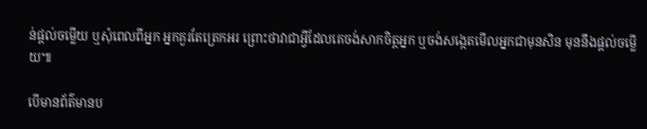ន់ផ្តល់ចម្លើយ ឬសុំពេលពីអ្នក អ្នកគួរតែត្រេកអរ ព្រោះថាវាជាអ្វីដែលគេចង់សាកចិត្តអ្នក ឬចង់សង្កេតមើលអ្នកជាមុនសិន មុននឹងផ្តល់ចម្លើយ៕

បើមានព័ត៌មានប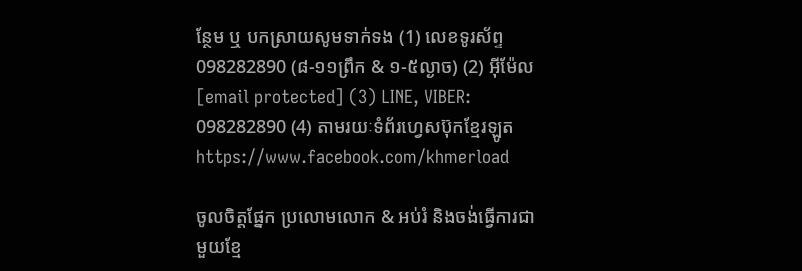ន្ថែម ឬ បកស្រាយសូមទាក់ទង (1) លេខទូរស័ព្ទ 098282890 (៨-១១ព្រឹក & ១-៥ល្ងាច) (2) អ៊ីម៉ែល [email protected] (3) LINE, VIBER: 098282890 (4) តាមរយៈទំព័រហ្វេសប៊ុកខ្មែរឡូត https://www.facebook.com/khmerload

ចូលចិត្តផ្នែក ប្រលោមលោក & អប់រំ និងចង់ធ្វើការជាមួយខ្មែ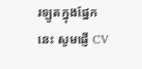រឡូតក្នុងផ្នែកនេះ សូមផ្ញើ CV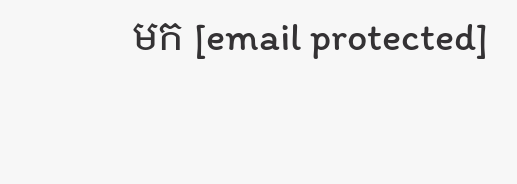មក [email protected]